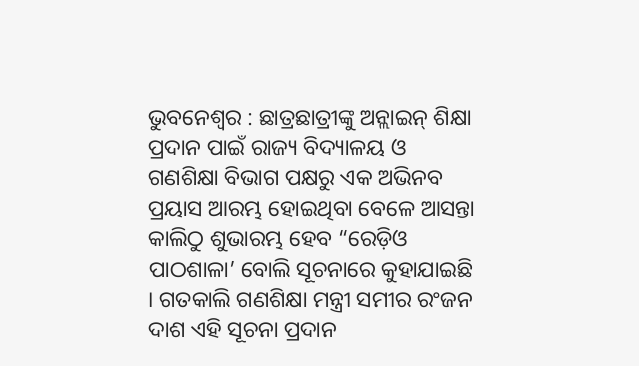ଭୁବନେଶ୍ୱର : ଛାତ୍ରଛାତ୍ରୀଙ୍କୁ ଅନ୍ଲାଇନ୍ ଶିକ୍ଷା ପ୍ରଦାନ ପାଇଁ ରାଜ୍ୟ ବିଦ୍ୟାଳୟ ଓ ଗଣଶିକ୍ଷା ବିଭାଗ ପକ୍ଷରୁ ଏକ ଅଭିନବ ପ୍ରୟାସ ଆରମ୍ଭ ହୋଇଥିବା ବେଳେ ଆସନ୍ତା କାଲିଠୁ ଶୁଭାରମ୍ଭ ହେବ “ରେଡ଼ିଓ ପାଠଶାଳା’ ବୋଲି ସୂଚନାରେ କୁହାଯାଇଛି । ଗତକାଲି ଗଣଶିକ୍ଷା ମନ୍ତ୍ରୀ ସମୀର ରଂଜନ ଦାଶ ଏହି ସୂଚନା ପ୍ରଦାନ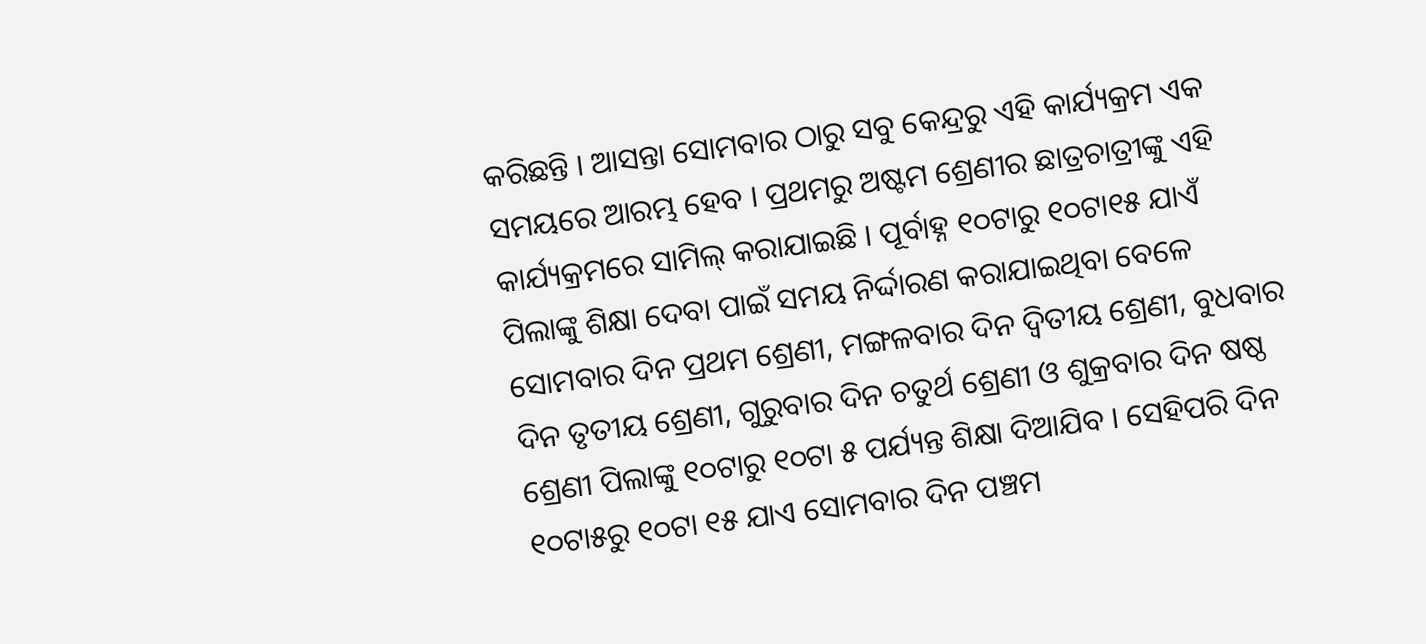କରିଛନ୍ତି । ଆସନ୍ତା ସୋମବାର ଠାରୁ ସବୁ କେନ୍ଦ୍ରରୁ ଏହି କାର୍ଯ୍ୟକ୍ରମ ଏକ ସମୟରେ ଆରମ୍ଭ ହେବ । ପ୍ରଥମରୁ ଅଷ୍ଟମ ଶ୍ରେଣୀର ଛାତ୍ରଚାତ୍ରୀଙ୍କୁ ଏହି କାର୍ଯ୍ୟକ୍ରମରେ ସାମିଲ୍ କରାଯାଇଛି । ପୂର୍ବାହ୍ନ ୧୦ଟାରୁ ୧୦ଟା୧୫ ଯାଏଁ ପିଲାଙ୍କୁ ଶିକ୍ଷା ଦେବା ପାଇଁ ସମୟ ନିର୍ଦ୍ଦାରଣ କରାଯାଇଥିବା ବେଳେ ସୋମବାର ଦିନ ପ୍ରଥମ ଶ୍ରେଣୀ, ମଙ୍ଗଳବାର ଦିନ ଦ୍ୱିତୀୟ ଶ୍ରେଣୀ, ବୁଧବାର ଦିନ ତୃତୀୟ ଶ୍ରେଣୀ, ଗୁରୁବାର ଦିନ ଚତୁର୍ଥ ଶ୍ରେଣୀ ଓ ଶୁକ୍ରବାର ଦିନ ଷଷ୍ଠ ଶ୍ରେଣୀ ପିଲାଙ୍କୁ ୧୦ଟାରୁ ୧୦ଟା ୫ ପର୍ଯ୍ୟନ୍ତ ଶିକ୍ଷା ଦିଆଯିବ । ସେହିପରି ଦିନ ୧୦ଟା୫ରୁ ୧୦ଟା ୧୫ ଯାଏ ସୋମବାର ଦିନ ପଞ୍ଚମ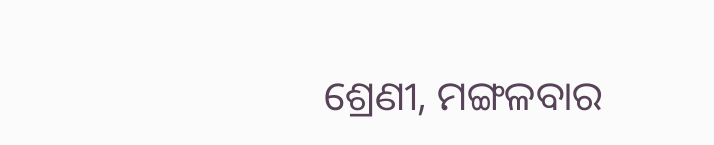ଶ୍ରେଣୀ, ମଙ୍ଗଳବାର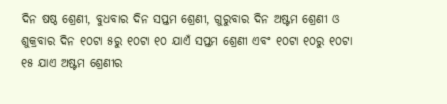ଦିନ ଷଷ୍ଠ ଶ୍ରେଣୀ, ବୁଧବାର ଦିନ ସପ୍ତମ ଶ୍ରେଣୀ, ଗୁରୁବାର ଦିନ ଅଷ୍ଟମ ଶ୍ରେଣୀ ଓ ଶୁକ୍ରବାର ଦିନ ୧୦ଟା ୫ରୁ ୧୦ଟା ୧୦ ଯାଏଁ ସପ୍ତମ ଶ୍ରେଣୀ ଏବଂ ୧୦ଟା ୧୦ରୁ ୧୦ଟା ୧୫ ଯାଏ ଅଷ୍ଟମ ଶ୍ରେଣୀର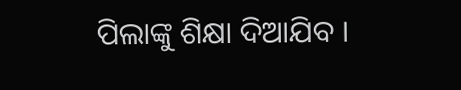ପିଲାଙ୍କୁ ଶିକ୍ଷା ଦିଆଯିବ ।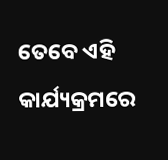ତେବେ ଏହି କାର୍ଯ୍ୟକ୍ରମରେ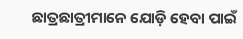ଛାତ୍ରଛାତ୍ରୀମାନେ ଯୋଡ଼ି ହେବା ପାଇଁ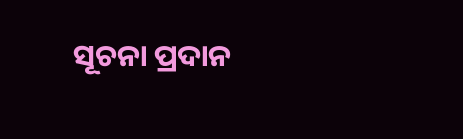ସୂଚନା ପ୍ରଦାନ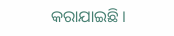କରାଯାଇଛି ।